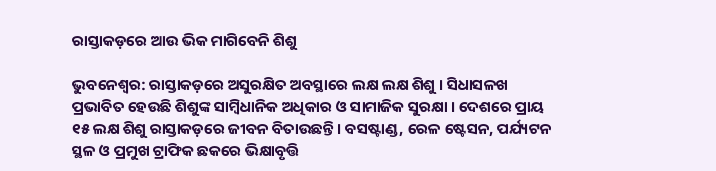ରାସ୍ତାକଡ଼ରେ ଆଉ ଭିକ ମାଗିବେନି ଶିଶୁ

ଭୁବନେଶ୍ବର: ରାସ୍ତାକଡ଼ରେ ଅସୁରକ୍ଷିତ ଅବସ୍ଥାରେ ଲକ୍ଷ ଲକ୍ଷ ଶିଶୁ । ସିଧାସଳଖ ପ୍ରଭାବିତ ହେଉଛି ଶିଶୁଙ୍କ ସାମ୍ବିଧାନିକ ଅଧିକାର ଓ ସାମାଜିକ ସୁରକ୍ଷା । ଦେଶରେ ପ୍ରାୟ ୧୫ ଲକ୍ଷ ଶିଶୁ ରାସ୍ତାକଡ଼ରେ ଜୀବନ ବିତାଉଛନ୍ତି । ବସଷ୍ଟାଣ୍ଡ, ରେଳ ଷ୍ଟେସନ, ପର୍ଯ୍ୟଟନ ସ୍ଥଳ ଓ ପ୍ରମୁଖ ଟ୍ରାଫିକ ଛକରେ ଭିକ୍ଷାବୃତ୍ତି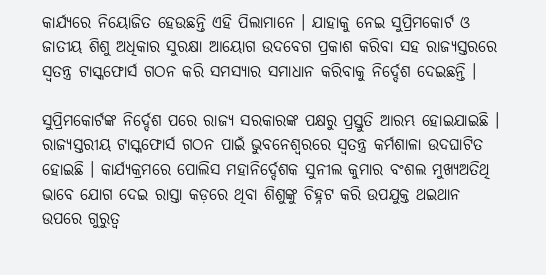କାର୍ଯ୍ୟରେ ନିୟୋଜିତ ହେଉଛନ୍ତି ଏହି ପିଲାମାନେ । ଯାହାକୁ ନେଇ ସୁପ୍ରିମକୋର୍ଟ ଓ ଜାତୀୟ ଶିଶୁ ଅଧିକାର ସୁରକ୍ଷା ଆୟୋଗ ଉଦବେଗ ପ୍ରକାଶ କରିବା ସହ ରାଜ୍ୟସ୍ତରରେ ସ୍ବତନ୍ତ୍ର ଟାସ୍କଫୋର୍ସ ଗଠନ କରି ସମସ୍ୟାର ସମାଧାନ କରିବାକୁ ନିର୍ଦ୍ଦେଶ ଦେଇଛନ୍ତି ।

ସୁପ୍ରିମକୋର୍ଟଙ୍କ ନିର୍ଦ୍ଦେଶ ପରେ ରାଜ୍ୟ ସରକାରଙ୍କ ପକ୍ଷରୁ ପ୍ରସ୍ତୁତି ଆରମ୍ଭ ହୋଇଯାଇଛି । ରାଜ୍ୟସ୍ତରୀୟ ଟାସ୍କଫୋର୍ସ ଗଠନ ପାଇଁ ଭୁବନେଶ୍ବରରେ ସ୍ବତନ୍ତ୍ର କର୍ମଶାଳା ଉଦଘାଟିତ ହୋଇଛି । କାର୍ଯ୍ୟକ୍ରମରେ ପୋଲିସ ମହାନିର୍ଦ୍ଦେଶକ ସୁନୀଲ କୁମାର ବଂଶଲ ମୁଖ୍ୟଅତିଥି ଭାବେ ଯୋଗ ଦେଇ ରାସ୍ତା କଡ଼ରେ ଥିବା ଶିଶୁଙ୍କୁ ଚିହ୍ନଟ କରି ଉପଯୁକ୍ତ ଥଇଥାନ ଉପରେ ଗୁରୁତ୍ବ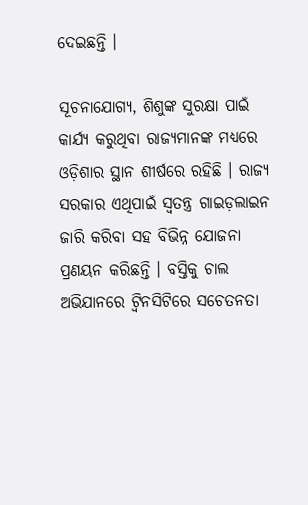ଦେଇଛନ୍ତି ।

ସୂଚନାଯୋଗ୍ୟ, ଶିଶୁଙ୍କ ସୁରକ୍ଷା ପାଇଁ କାର୍ଯ୍ୟ କରୁଥିବା ରାଜ୍ୟମାନଙ୍କ ମଧ୍ୟରେ ଓଡ଼ିଶାର ସ୍ଥାନ ଶୀର୍ଷରେ ରହିଛି । ରାଜ୍ୟ ସରକାର ଏଥିପାଇଁ ସ୍ବତନ୍ତ୍ର ଗାଇଡ଼ଲାଇନ ଜାରି କରିବା ସହ ବିଭିନ୍ନ ଯୋଜନା ପ୍ରଣୟନ କରିଛନ୍ତି । ବସ୍ତିକୁ ଚାଲ ଅଭିଯାନରେ ଟ୍ଵିନସିଟିରେ ସଚେତନତା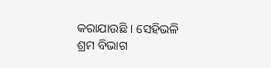କରାଯାଉଛି । ସେହିଭଳି ଶ୍ରମ ବିଭାଗ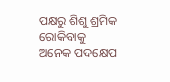ପକ୍ଷରୁ ଶିଶୁ ଶ୍ରମିକ ରୋକିବାକୁ ଅନେକ ପଦକ୍ଷେପ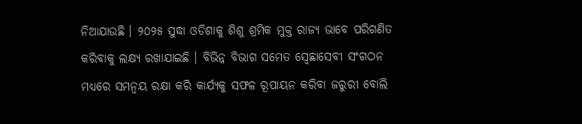ନିଆଯାଉଛି । ୨୦୨୫ ସୁଦ୍ଧା ଓଡିଶାକୁ ଶିଶୁ ଶ୍ରମିକ ମୁକ୍ତ ରାଜ୍ୟ ଭାବେ ପରିଗଣିତ କରିବାକୁ ଲକ୍ଷ୍ୟ ରଖାଯାଇଛି । ବିଭିନ୍ନ ବିଭାଗ ସମେତ ସ୍ବେଛାସେବୀ ସଂଗଠନ ମଧ୍ୟରେ ସମନ୍ବୟ ରକ୍ଷା କରି କାର୍ଯ୍ୟକୁ ସଫଳ ରୂପାୟନ କରିବା ଜରୁରୀ ବୋଲି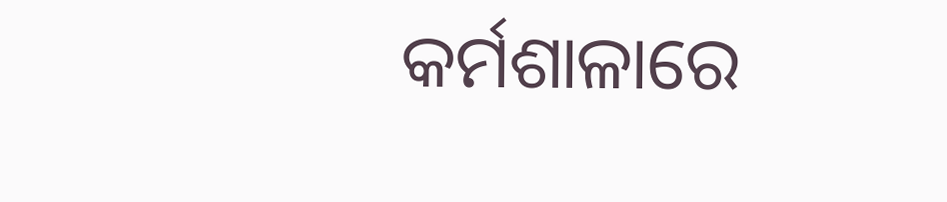କର୍ମଶାଳାରେ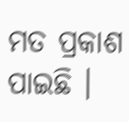ମତ ପ୍ରକାଶ ପାଇଛି ।